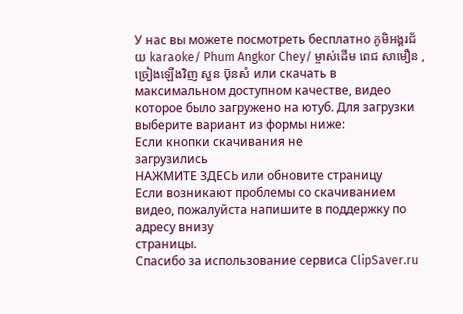У нас вы можете посмотреть бесплатно ភូមិអង្គរជ័យ karaoke/ Phum Angkor Chey/ ម្ចាស់ដើម ពេជ សាមឿន , ច្រៀងឡើងវិញ សួន ប៊ុនសំ или скачать в максимальном доступном качестве, видео которое было загружено на ютуб. Для загрузки выберите вариант из формы ниже:
Если кнопки скачивания не
загрузились
НАЖМИТЕ ЗДЕСЬ или обновите страницу
Если возникают проблемы со скачиванием видео, пожалуйста напишите в поддержку по адресу внизу
страницы.
Спасибо за использование сервиса ClipSaver.ru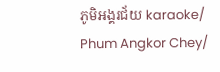ភូមិអង្គរជ័យ karaoke/ Phum Angkor Chey/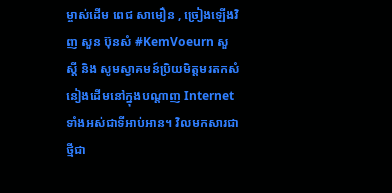ម្ចាស់ដើម ពេជ សាមឿន , ច្រៀងឡើងវិញ សួន ប៊ុនសំ #KemVoeurn សួស្តី និង សូមស្វាគមន៍ប្រិយមិត្តមរតកសំនៀងដើមនៅក្នុងបណ្តាញ Internet ទាំងអស់ជាទីអាប់អាន។ វិលមកសារជាថ្មីជា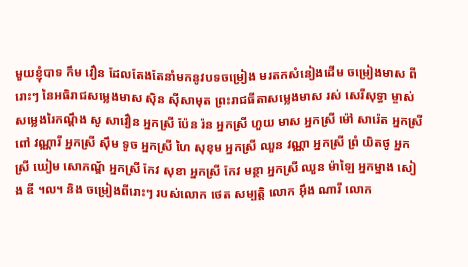មួយខ្ញុំបាទ កឹម វឿន ដែលតែងតែនាំមកនូវបទចម្រៀង មរតកសំនៀងដើម ចម្រៀងមាស ពីរោះៗ នៃអធិរាជសម្លេងមាស ស៊ិន ស៊ីសាមុត ព្រះរាជធីតាសម្លេងមាស រស់ សេរីសុទ្ធា ម្ចាស់សម្លេងរៃកណ្តឹង សូ សាវឿន អ្នកស្រី ប៉ែន រ៉ន អ្នកស្រី ហួយ មាស អ្នកស្រី ម៉ៅ សារ៉េត អ្នកស្រី ពៅ វណ្ណារី អ្នកស្រី ស៊ឹម ទូច អ្នកស្រី ហៃ សុខុម អ្នកស្រី ឈួន វណ្ណា អ្នកស្រី ព្រំ យិតថូ អ្នកស្រី ឃៀម សោភណ្ឌ័ អ្នកស្រី កែវ សុខា អ្នកស្រី កែវ មន្ថា អ្នកស្រី ឈួន ម៉ាឡៃ អ្នកម្នាង សៀង ឌី ។ល។ និង ចម្រៀងពីរោះៗ របស់លោក ថេត សម្បត្តិ លោក អ៊ឹង ណារី លោក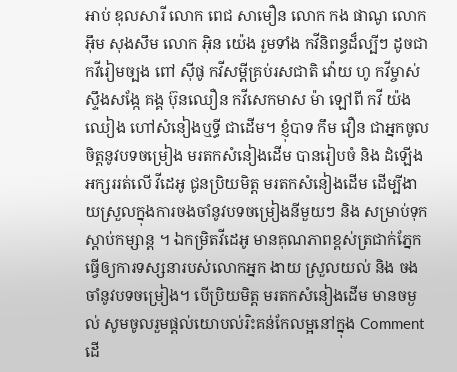អាប់ ឌុលសារី លោក ពេជ សាមឿន លោក កង ផាណូ លោក អ៊ឹម សុងសឹម លោក អ៊ិន យ៉េង រួមទាំង កវីនិពន្ធដ៏ល្បីៗ ដូចជា កវីរៀមច្បង ពៅ ស៊ីផូ កវីសម្តីគ្រប់រសជាតិ វ៉ោយ ហូ កវីម្ចាស់ស្ទឹងសង្កែ គង្គ ប៊ុនឈឿន កវីសេកមាស ម៉ា ឡៅពី កវី យ៉ង ឈៀង ហៅសំនៀងឬទ្ធី ជាដើម។ ខ្ញុំបាទ កឹម វឿន ជាអ្នកចូលចិត្តនូវបទចម្រៀង មរតកសំនៀងដើម បានរៀបចំ និង ដំឡើងអក្សររត់លើ វីដេអូ ជូនប្រិយមិត្ត មរតកសំនៀងដើម ដើម្បីងាយស្រួលក្នុងការចងចាំនូវបទចម្រៀងនីមួយៗ និង សម្រាប់ទុកស្តាប់កម្សាន្ត ។ ឯកម្រិតវីដេអូ មានគុណភាពខ្ពស់ត្រជាក់ភ្នែកធ្វើឲ្យការទស្សនារបស់លោកអ្នក ងាយ ស្រួលយល់ និង ចងចាំនូវបទចម្រៀង។ បើប្រិយមិត្ត មរតកសំនៀងដើម មានចម្ងល់ សូមចូលរួមផ្តល់យោបល់រិះគន់កែលម្អនៅក្នុង Comment ដើ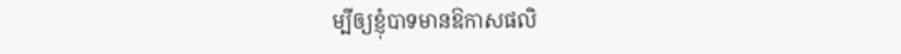ម្បីឲ្យខ្ញុំបាទមានឱកាសផលិ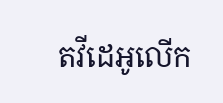តវីដេអូលើក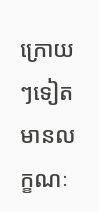ក្រោយៗទៀតមានលក្ខណៈ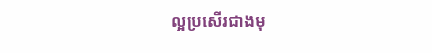ល្អប្រសើរជាងមុ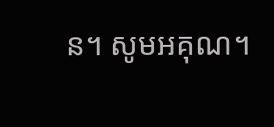ន។ សូមអគុណ។